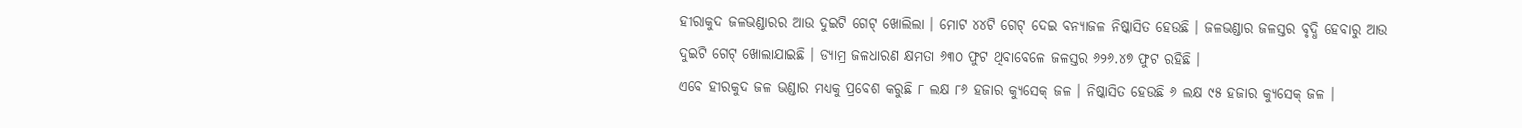ହୀରାକୁଦ ଜଳଭଣ୍ଡାରର ଆଉ ଦୁଇଟି ଗେଟ୍ ଖୋଲିଲା । ମୋଟ ୪୪ଟି ଗେଟ୍ ଦେଇ ବନ୍ୟାଜଳ ନିଷ୍କାସିତ ହେଉଛି । ଜଳଭଣ୍ଡାର ଜଳସ୍ତର ବୃଦ୍ଧି ହେବାରୁ ଆଉ ଦୁଇଟି ଗେଟ୍ ଖୋଲାଯାଇଛି । ଡ୍ୟାମ୍ର ଜଳଧାରଣ କ୍ଷମତା ୬୩୦ ଫୁଟ ଥିବାବେଳେ ଜଳସ୍ତର ୬୨୬.୪୭ ଫୁଟ ରହିଛି ।
ଏବେ ହୀରକୁଦ ଜଳ ଭଣ୍ଡାର ମଧ୍ୟକୁ ପ୍ରବେଶ କରୁଛି ୮ ଲକ୍ଷ ୮୬ ହଜାର କ୍ୟୁସେକ୍ ଜଳ । ନିଷ୍କାସିତ ହେଉଛି ୬ ଲକ୍ଷ ୯୫ ହଜାର କ୍ୟୁସେକ୍ ଜଳ ।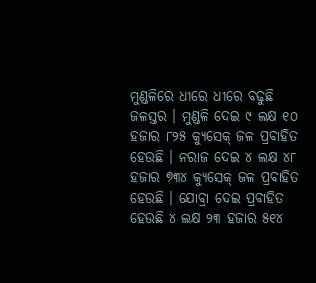ମୁଣ୍ଡଳିରେ ଧୀରେ ଧୀରେ ବଢୁଛି ଜଳସ୍ତର । ମୁଣ୍ଡଳି ଦେଇ ୯ ଲକ୍ଷ ୧୦ ହଜାର ୮୨୫ କ୍ୟୁସେକ୍ ଜଳ ପ୍ରବାହିତ ହେଉଛି । ନରାଜ ଦେଇ ୪ ଲକ୍ଷ ୪୮ ହଜାର ୭୩୪ କ୍ୟୁସେକ୍ ଜଳ ପ୍ରବାହିତ ହେଉଛି । ଯୋବ୍ରା ଦେଇ ପ୍ରବାହିତ ହେଉଛି ୪ ଲକ୍ଷ ୨୩ ହଜାର ୫୧୪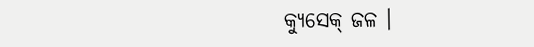କ୍ୟୁସେକ୍ ଜଳ ।